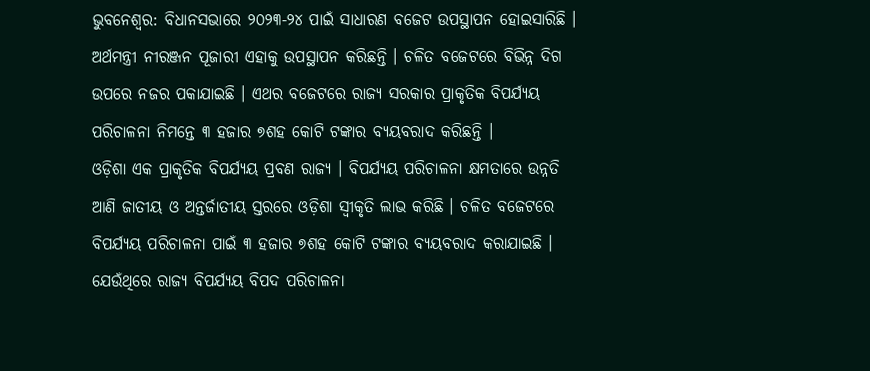ଭୁବନେଶ୍ବର: ବିଧାନସଭାରେ ୨୦୨୩-୨୪ ପାଇଁ ସାଧାରଣ ବଜେଟ ଉପସ୍ଥାପନ ହୋଇସାରିଛି । ଅର୍ଥମନ୍ତ୍ରୀ ନୀରଞ୍ଜନ ପୂଜାରୀ ଏହାକୁ ଉପସ୍ଥାପନ କରିଛନ୍ତି । ଚଳିତ ବଜେଟରେ ବିଭିନ୍ନ ଦିଗ ଉପରେ ନଜର ପକାଯାଇଛି । ଏଥର ବଜେଟରେ ରାଜ୍ୟ ସରକାର ପ୍ରାକୃତିକ ବିପର୍ଯ୍ୟୟ ପରିଚାଳନା ନିମନ୍ତେ ୩ ହଜାର ୭ଶହ କୋଟି ଟଙ୍କାର ବ୍ୟୟବରାଦ କରିଛନ୍ତି ।
ଓଡ଼ିଶା ଏକ ପ୍ରାକୃତିକ ବିପର୍ଯ୍ୟୟ ପ୍ରବଣ ରାଜ୍ୟ । ବିପର୍ଯ୍ୟୟ ପରିଚାଳନା କ୍ଷମତାରେ ଉନ୍ନତି ଆଣି ଜାତୀୟ ଓ ଅନ୍ତର୍ଜାତୀୟ ସ୍ତରରେ ଓଡ଼ିଶା ସ୍ବୀକୃତି ଲାଭ କରିଛି । ଚଳିତ ବଜେଟରେ ବିପର୍ଯ୍ୟୟ ପରିଚାଳନା ପାଇଁ ୩ ହଜାର ୭ଶହ କୋଟି ଟଙ୍କାର ବ୍ୟୟବରାଦ କରାଯାଇଛି । ଯେଉଁଥିରେ ରାଜ୍ୟ ବିପର୍ଯ୍ୟୟ ବିପଦ ପରିଚାଳନା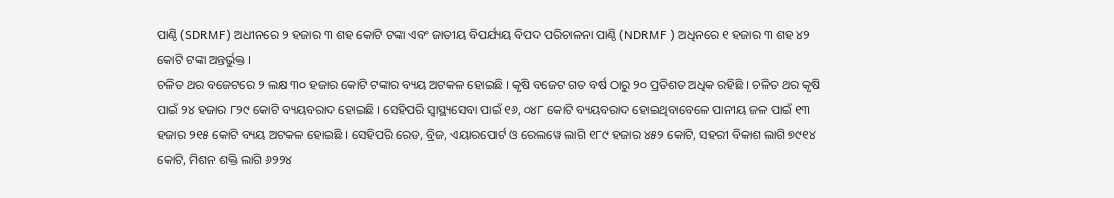ପାଣ୍ଠି (SDRMF) ଅଧୀନରେ ୨ ହଜାର ୩ ଶହ କୋଟି ଟଙ୍କା ଏବଂ ଜାତୀୟ ବିପର୍ଯ୍ୟୟ ବିପଦ ପରିଚାଳନା ପାଣ୍ଠି (NDRMF ) ଅଧିନରେ ୧ ହଜାର ୩ ଶହ ୪୨ କୋଟି ଟଙ୍କା ଅନ୍ତର୍ଭୁକ୍ତ ।
ଚଳିତ ଥର ବଜେଟରେ ୨ ଲକ୍ଷ ୩୦ ହଜାର କୋଟି ଟଙ୍କାର ବ୍ୟୟ ଅଟକଳ ହୋଇଛି । କୃଷି ବଜେଟ ଗତ ବର୍ଷ ଠାରୁ ୨୦ ପ୍ରତିଶତ ଅଧିକ ରହିଛି । ଚଳିତ ଥର କୃଷି ପାଇଁ ୨୪ ହଜାର ୮୨୯ କୋଟି ବ୍ୟୟବରାଦ ହୋଇଛି । ସେହିପରି ସ୍ବାସ୍ଥ୍ୟସେବା ପାଇଁ ୧୬, ୦୪୮ କୋଟି ବ୍ୟୟବରାଦ ହୋଇଥିବାବେଳେ ପାନୀୟ ଜଳ ପାଇଁ ୧୩ ହଜାର ୨୧୫ କୋଟି ବ୍ୟୟ ଅଟକଳ ହୋଇଛି । ସେହିପରି ରେଡ, ବ୍ରିଜ, ଏୟାରପୋର୍ଟ ଓ ରେଲୱେ ଲାଗି ୧୮୯ ହଜାର ୪୫୨ କୋଟି, ସହରୀ ବିକାଶ ଲାଗି ୭୯୧୪ କୋଟି, ମିଶନ ଶକ୍ତି ଲାଗି ୬୨୨୪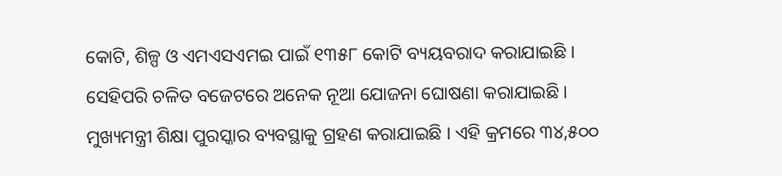କୋଟି, ଶିଳ୍ପ ଓ ଏମଏସଏମଇ ପାଇଁ ୧୩୫୮ କୋଟି ବ୍ୟୟବରାଦ କରାଯାଇଛି ।
ସେହିପରି ଚଳିତ ବଜେଟରେ ଅନେକ ନୂଆ ଯୋଜନା ଘୋଷଣା କରାଯାଇଛି । ମୁଖ୍ୟମନ୍ତ୍ରୀ ଶିକ୍ଷା ପୁରସ୍କାର ବ୍ୟବସ୍ଥାକୁ ଗ୍ରହଣ କରାଯାଇଛି । ଏହି କ୍ରମରେ ୩୪,୫୦୦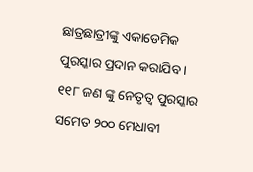ଛାତ୍ରଛାତ୍ରୀଙ୍କୁ ଏକାଡେମିକ ପୁରସ୍କାର ପ୍ରଦାନ କରାଯିବ । ୧୧୮ ଜଣ ଙ୍କୁ ନେତୃତ୍ବ ପୁରସ୍କାର ସମେତ ୨୦୦ ମେଧାବୀ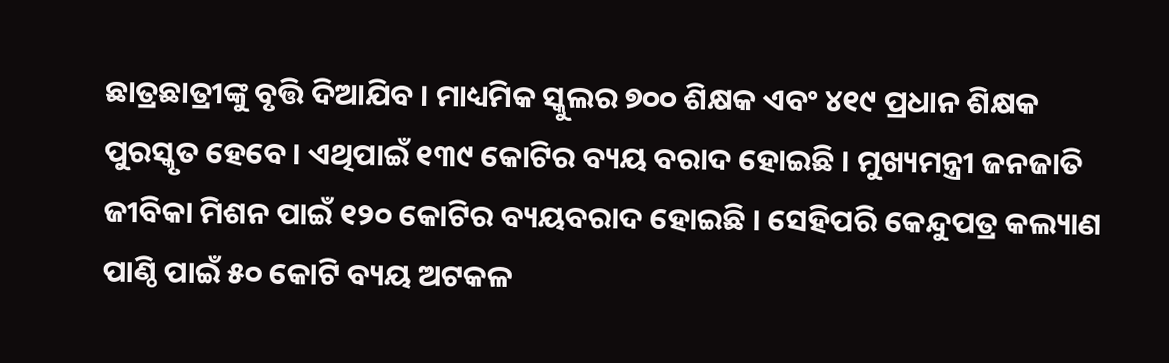ଛାତ୍ରଛାତ୍ରୀଙ୍କୁ ବୃତ୍ତି ଦିଆଯିବ । ମାଧ୍ୟମିକ ସ୍କୁଲର ୭୦୦ ଶିକ୍ଷକ ଏବଂ ୪୧୯ ପ୍ରଧାନ ଶିକ୍ଷକ ପୁରସ୍କୃତ ହେବେ । ଏଥିପାଇଁ ୧୩୯ କୋଟିର ବ୍ୟୟ ବରାଦ ହୋଇଛି । ମୁଖ୍ୟମନ୍ତ୍ରୀ ଜନଜାତି ଜୀବିକା ମିଶନ ପାଇଁ ୧୨୦ କୋଟିର ବ୍ୟୟବରାଦ ହୋଇଛି । ସେହିପରି କେନ୍ଦୁପତ୍ର କଲ୍ୟାଣ ପାଣ୍ଠି ପାଇଁ ୫୦ କୋଟି ବ୍ୟୟ ଅଟକଳ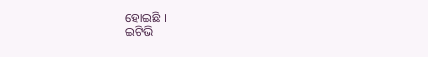ହୋଇଛି ।
ଇଟିଭି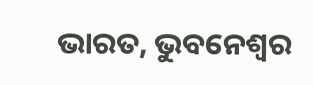ଭାରତ, ଭୁବନେଶ୍ବର